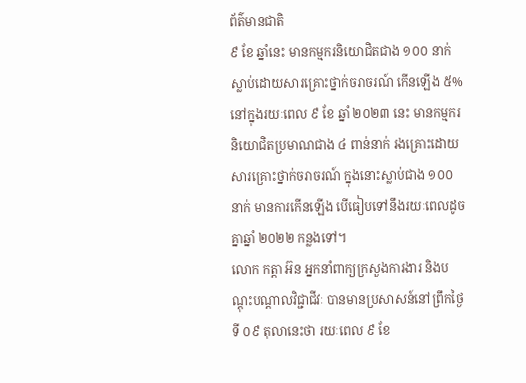ព័ត៌មានជាតិ
៩ ខែ ឆ្នាំនេះ មានកម្មករនិយោជិតជាង ១០០ នាក់ ស្លាប់ដោយសារគ្រោះថ្នាក់ចរាចរណ៍ កើនឡើង ៥%
នៅក្នុងរយៈពេល ៩ ខែ ឆ្នាំ ២០២៣ នេះ មានកម្មករនិយោជិតប្រមាណជាង ៤ ពាន់នាក់ រងគ្រោះដោយសារគ្រោះថ្នាក់ចរាចរណ៍ ក្នុងនោះស្លាប់ជាង ១០០ នាក់ មានការកើនឡើង បើធៀបទៅនឹងរយៈពេលដូចគ្នាឆ្នាំ ២០២២ កន្លងទៅ។
លោក កត្តា អ៊ន អ្នកនាំពាក្យក្រសួងការងារ និងបណ្ដុះបណ្ដាលវិជ្ជាជីវៈ បានមានប្រសាសន៍នៅព្រឹកថ្ងៃទី ០៩ តុលានេះថា រយៈពេល ៩ ខែ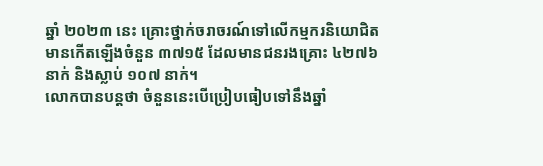ឆ្នាំ ២០២៣ នេះ គ្រោះថ្នាក់ចរាចរណ៍ទៅលើកម្មករនិយោជិត មានកើតឡើងចំនួន ៣៧១៥ ដែលមានជនរងគ្រោះ ៤២៧៦ នាក់ និងស្លាប់ ១០៧ នាក់។
លោកបានបន្តថា ចំនួននេះបើប្រៀបធៀបទៅនឹងឆ្នាំ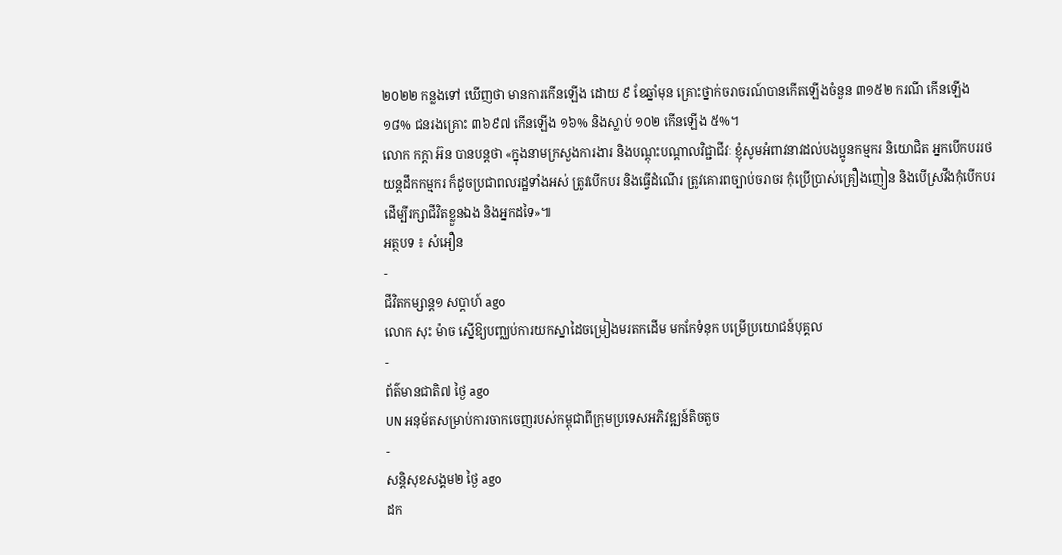២០២២ កន្លងទៅ ឃើញថា មានការកើនឡើង ដោយ ៩ ខែឆ្នាំមុន គ្រោះថ្នាក់ចរាចរណ៍បានកើតឡើងចំនួន ៣១៥២ ករណី កើនឡើង ១៨% ជនរងគ្រោះ ៣៦៩៧ កើនឡើង ១៦% និងស្លាប់ ១០២ កើនឡើង ៥%។
លោក កក្តា អ៊ន បានបន្តថា «ក្នុងនាមក្រសួងការងារ និងបណ្ដុះបណ្ដាលវិជ្ជាជីវៈ ខ្ញុំសូមអំពាវនាវដល់បងប្អូនកម្មករ និយោជិត អ្នកបើកបររថយន្តដឹកកម្មករ ក៏ដូចប្រជាពលរដ្ឋទាំងអស់ ត្រូវបើកបរ និងធ្វើដំណើរ ត្រូវគោរពច្បាប់ចរាចរ កុំប្រើប្រាស់គ្រឿងញៀន និងបើស្រវឹងកុំបើកបរ ដើម្បីរក្សាជីវិតខ្លួនឯង និងអ្នកដទៃ»៕
អត្ថបទ ៖ សំអឿន
-
ជីវិតកម្សាន្ដ១ សប្តាហ៍ ago
លោក សុះ ម៉ាច ស្នើឱ្យបញ្ឈប់ការយកស្នាដៃចម្រៀងមរតកដើម មកកែទំនុក បម្រើប្រយោជន៍បុគ្គល
-
ព័ត៌មានជាតិ៧ ថ្ងៃ ago
UN អនុម័តសម្រាប់ការចាកចេញរបស់កម្ពុជាពីក្រុមប្រទេសអភិវឌ្ឍន៍តិចតួច
-
សន្តិសុខសង្គម២ ថ្ងៃ ago
ដក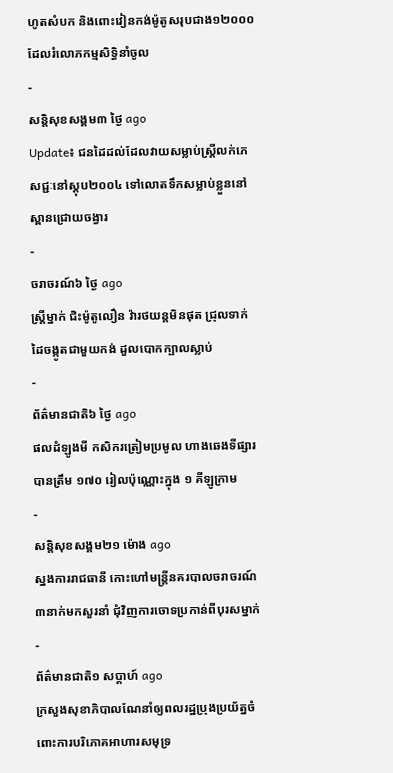ហូតសំបក និងពោះវៀនកង់ម៉ូតូសរុបជាង១២០០០ ដែលរំលោភកម្មសិទ្ធិនាំចូល
-
សន្តិសុខសង្គម៣ ថ្ងៃ ago
Update៖ ជនដៃដល់ដែលវាយសម្លាប់ស្ត្រីលក់ភេសជ្ជៈនៅស្តុប២០០៤ ទៅលោតទឹកសម្លាប់ខ្លួននៅស្ពានជ្រោយចង្វារ
-
ចរាចរណ៍៦ ថ្ងៃ ago
ស្ត្រីម្នាក់ ជិះម៉ូតូលឿន វ៉ារថយន្តមិនផុត ជ្រុលទាក់ដៃចង្កូតជាមួយកង់ ដួលបោកក្បាលស្លាប់
-
ព័ត៌មានជាតិ៦ ថ្ងៃ ago
ផលដំឡូងមី កសិករត្រៀមប្រមូល ហាងឆេងទីផ្សារបានត្រឹម ១៧០ រៀលប៉ុណ្ណោះក្នុង ១ គីឡូក្រាម
-
សន្តិសុខសង្គម២១ ម៉ោង ago
ស្នងការរាជធានី កោះហៅមន្ត្រីនគរបាលចរាចរណ៍៣នាក់មកសួរនាំ ជុំវិញការចោទប្រកាន់ពីបុរសម្នាក់
-
ព័ត៌មានជាតិ១ សប្តាហ៍ ago
ក្រសួងសុខាភិបាលណែនាំឲ្យពលរដ្ឋប្រុងប្រយ័ត្នចំពោះការបរិភោគអាហារសមុទ្រ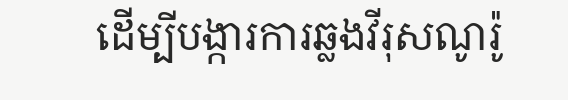ដើម្បីបង្ការការឆ្លងវីរុសណូរ៉ូ